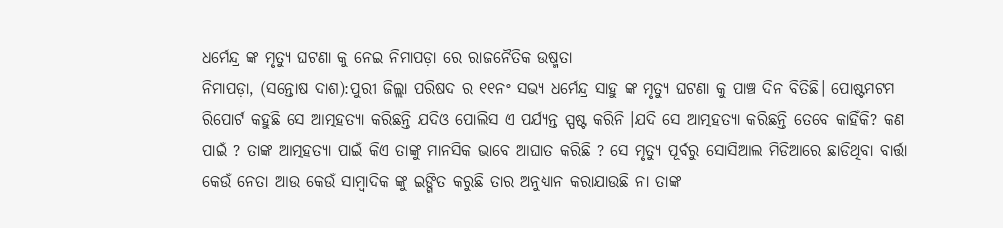ଧର୍ମେନ୍ଦ୍ର ଙ୍କ ମୃତ୍ୟୁ ଘଟଣା କୁ ନେଇ ନିମାପଡ଼ା ରେ ରାଜନୈତିକ ଉଷ୍ମତା
ନିମାପଡ଼ା, (ସନ୍ତୋଷ ଦାଶ):ପୁରୀ ଜିଲ୍ଲା ପରିଷଦ ର ୧୧ନଂ ସଭ୍ୟ ଧର୍ମେନ୍ଦ୍ର ସାହୁ ଙ୍କ ମୃତ୍ୟୁ ଘଟଣା କୁ ପାଞ୍ଚ ଦିନ ବିତିଛି। ପୋଷ୍ଟମଟମ ରିପୋର୍ଟ କହୁଛି ସେ ଆତ୍ମହତ୍ୟା କରିଛନ୍ତି ଯଦିଓ ପୋଲିସ ଏ ପର୍ଯ୍ୟନ୍ତ ସ୍ପଷ୍ଟ କରିନି ।ଯଦି ସେ ଆତ୍ମହତ୍ୟା କରିଛନ୍ତି ତେବେ କାହିଁକି? କଣ ପାଇଁ ? ତାଙ୍କ ଆତ୍ମହତ୍ୟା ପାଇଁ କିଏ ତାଙ୍କୁ ମାନସିକ ଭାବେ ଆଘାତ କରିଛି ? ସେ ମୃତ୍ୟୁ ପୂର୍ବରୁ ସୋସିଆଲ ମିଡିଆରେ ଛାଡିଥିବା ବାର୍ତ୍ତା କେଉଁ ନେତା ଆଉ କେଉଁ ସାମ୍ୱାଦିକ ଙ୍କୁ ଇଙ୍ଗିତ କରୁଛି ତାର ଅନୁଧ୍ୟାନ କରାଯାଉଛି ନା ତାଙ୍କ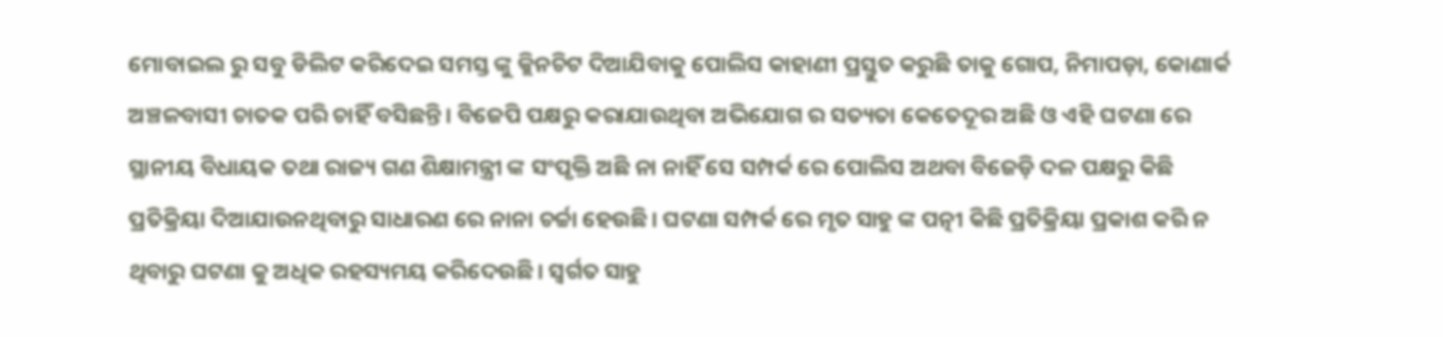ମୋବାଇଲ ରୁ ସବୁ ଡିଲିଟ କରିଦେଇ ସମସ୍ତ ଙ୍କୁ କ୍ଲିନଚିଟ ଦିଆଯିବାକୁ ପୋଲିସ କାହାଣୀ ପ୍ରସ୍ତୁତ କରୁଛି ତାକୁ ଗୋପ, ନିମାପଡ଼ା, କୋଣାର୍କ ଅଞ୍ଚଳବାସୀ ଚାତକ ପରି ଚାହିଁ ବସିଛନ୍ତି। ବିଜେପି ପକ୍ଷରୁ କରାଯାଉଥିବା ଅଭିଯୋଗ ର ସତ୍ୟତା କେତେଦୂର ଅଛି ଓ ଏହି ଘଟଣା ରେ ସ୍ଥାନୀୟ ବିଧାୟକ ତଥା ରାଜ୍ୟ ଗଣ ଶିକ୍ଷାମନ୍ତ୍ରୀ ଙ୍କ ସଂପୃକ୍ତି ଅଛି ନା ନାହିଁ ସେ ସମ୍ପର୍କ ରେ ପୋଲିସ ଅଥବା ବିଜେଡ଼ି ଦଳ ପକ୍ଷରୁ କିଛି ପ୍ରତିକ୍ରିୟା ଦିଆଯାଉନଥିବାରୁ ସାଧାରଣ ରେ ନାନା ଚର୍ଚ୍ଚା ହେଉଛି। ଘଟଣା ସମ୍ପର୍କ ରେ ମୃତ ସାହୁ ଙ୍କ ପତ୍ନୀ କିଛି ପ୍ରତିକ୍ରିୟା ପ୍ରକାଶ କରି ନ ଥିବାରୁ ଘଟଣା କୁ ଅଧିକ ରହସ୍ୟମୟ କରିଦେଉଛି। ସ୍ବର୍ଗତ ସାହୁ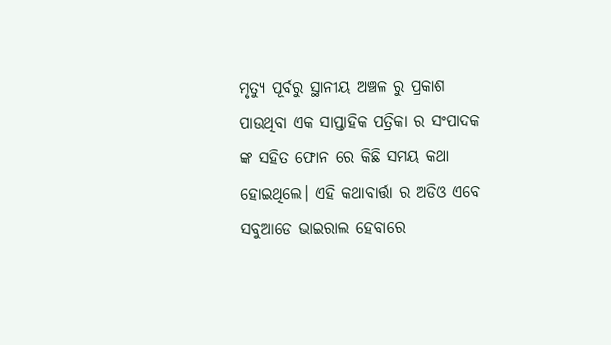ମୃତ୍ୟୁ ପୂର୍ବରୁ ସ୍ଥାନୀୟ ଅଞ୍ଚଳ ରୁ ପ୍ରକାଶ ପାଉଥିବା ଏକ ସାପ୍ତାହିକ ପତ୍ରିକା ର ସଂପାଦକ ଙ୍କ ସହିତ ଫୋନ ରେ କିଛି ସମୟ କଥା ହୋଇଥିଲେ। ଏହି କଥାବାର୍ତ୍ତା ର ଅଡିଓ ଏବେ ସବୁଆଡେ ଭାଇରାଲ ହେବାରେ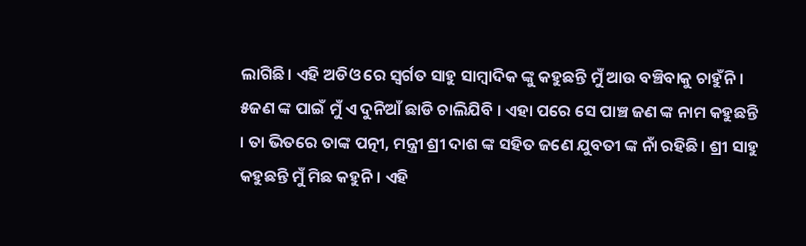ଲାଗିଛି। ଏହି ଅଡିଓ ରେ ସ୍ୱର୍ଗତ ସାହୁ ସାମ୍ୱାଦିକ ଙ୍କୁ କହୁଛନ୍ତି ମୁଁ ଆଉ ବଞ୍ଚିବାକୁ ଚାହୁଁନି । ୫ଜଣ ଙ୍କ ପାଇଁ ମୁଁ ଏ ଦୁନିଆଁ ଛାଡି ଚାଲିଯିବି । ଏହା ପରେ ସେ ପାଞ୍ଚ ଜଣ ଙ୍କ ନାମ କହୁଛନ୍ତି । ତା ଭିତରେ ତାଙ୍କ ପତ୍ନୀ, ମନ୍ତ୍ରୀ ଶ୍ରୀ ଦାଶ ଙ୍କ ସହିତ ଜଣେ ଯୁବତୀ ଙ୍କ ନାଁ ରହିଛି। ଶ୍ରୀ ସାହୁ କହୁଛନ୍ତି ମୁଁ ମିଛ କହୁନି। ଏହି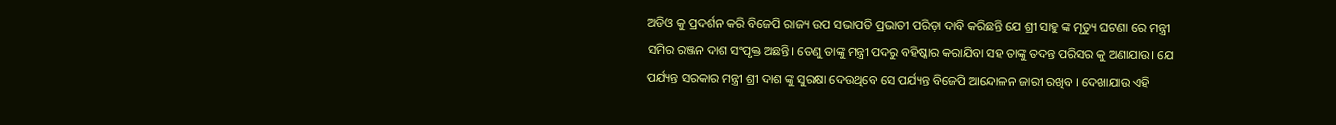ଅଡିଓ କୁ ପ୍ରଦର୍ଶନ କରି ବିଜେପି ରାଜ୍ୟ ଉପ ସଭାପତି ପ୍ରଭାତୀ ପରିଡ଼ା ଦାବି କରିଛନ୍ତି ଯେ ଶ୍ରୀ ସାହୁ ଙ୍କ ମୃତ୍ୟୁ ଘଟଣା ରେ ମନ୍ତ୍ରୀ ସମିର ରଞ୍ଜନ ଦାଶ ସଂପୃକ୍ତ ଅଛନ୍ତି। ତେଣୁ ତାଙ୍କୁ ମନ୍ତ୍ରୀ ପଦରୁ ବହିଷ୍କାର କରାଯିବା ସହ ତାଙ୍କୁ ତଦନ୍ତ ପରିସର କୁ ଅଣାଯାଉ। ଯେ ପର୍ଯ୍ୟନ୍ତ ସରକାର ମନ୍ତ୍ରୀ ଶ୍ରୀ ଦାଶ ଙ୍କୁ ସୁରକ୍ଷା ଦେଉଥିବେ ସେ ପର୍ଯ୍ୟନ୍ତ ବିଜେପି ଆନ୍ଦୋଳନ ଜାରୀ ରଖିବ । ଦେଖାଯାଉ ଏହି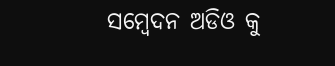ସମ୍ବେଦନ ଅଡିଓ କୁ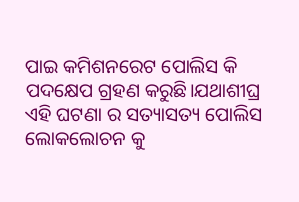ପାଇ କମିଶନରେଟ ପୋଲିସ କି ପଦକ୍ଷେପ ଗ୍ରହଣ କରୁଛି।ଯଥାଶୀଘ୍ର ଏହି ଘଟଣା ର ସତ୍ୟାସତ୍ୟ ପୋଲିସ ଲୋକଲୋଚନ କୁ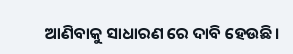ଆଣିବାକୁ ସାଧାରଣ ରେ ଦାବି ହେଉଛି।